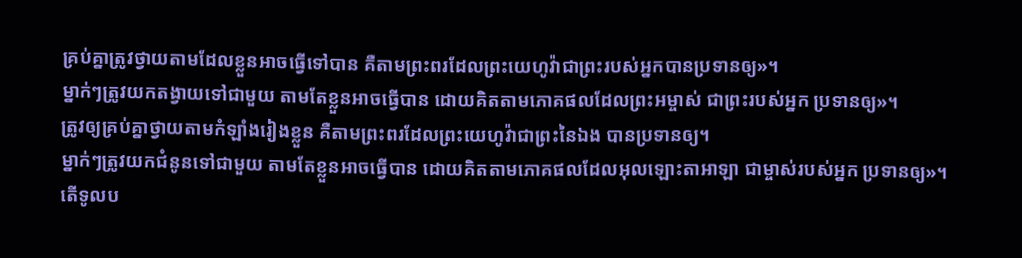គ្រប់គ្នាត្រូវថ្វាយតាមដែលខ្លួនអាចធ្វើទៅបាន គឺតាមព្រះពរដែលព្រះយេហូវ៉ាជាព្រះរបស់អ្នកបានប្រទានឲ្យ»។
ម្នាក់ៗត្រូវយកតង្វាយទៅជាមួយ តាមតែខ្លួនអាចធ្វើបាន ដោយគិតតាមភោគផលដែលព្រះអម្ចាស់ ជាព្រះរបស់អ្នក ប្រទានឲ្យ»។
ត្រូវឲ្យគ្រប់គ្នាថ្វាយតាមកំឡាំងរៀងខ្លួន គឺតាមព្រះពរដែលព្រះយេហូវ៉ាជាព្រះនៃឯង បានប្រទានឲ្យ។
ម្នាក់ៗត្រូវយកជំនូនទៅជាមួយ តាមតែខ្លួនអាចធ្វើបាន ដោយគិតតាមភោគផលដែលអុលឡោះតាអាឡា ជាម្ចាស់របស់អ្នក ប្រទានឲ្យ»។
តើទូលប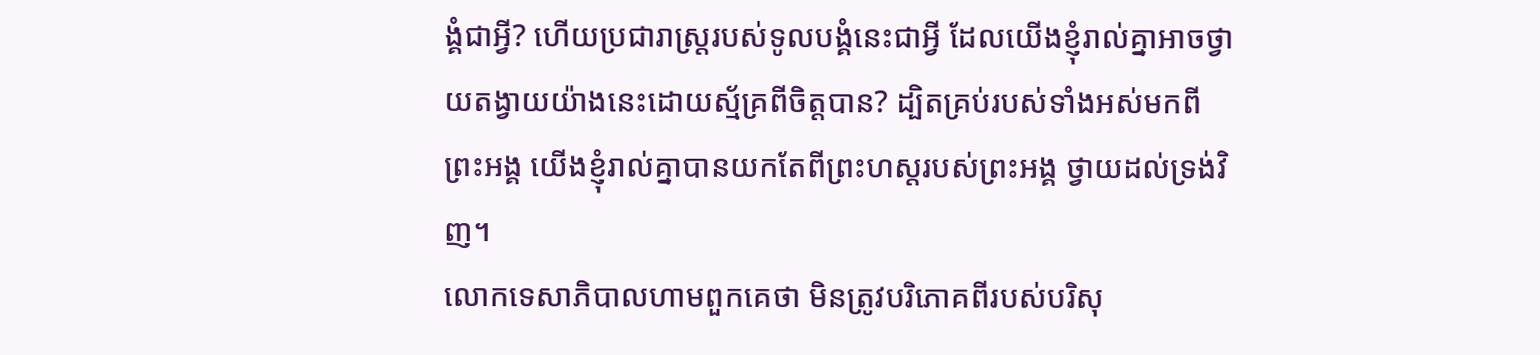ង្គំជាអ្វី? ហើយប្រជារាស្ត្ររបស់ទូលបង្គំនេះជាអ្វី ដែលយើងខ្ញុំរាល់គ្នាអាចថ្វាយតង្វាយយ៉ាងនេះដោយស្ម័គ្រពីចិត្តបាន? ដ្បិតគ្រប់របស់ទាំងអស់មកពីព្រះអង្គ យើងខ្ញុំរាល់គ្នាបានយកតែពីព្រះហស្តរបស់ព្រះអង្គ ថ្វាយដល់ទ្រង់វិញ។
លោកទេសាភិបាលហាមពួកគេថា មិនត្រូវបរិភោគពីរបស់បរិសុ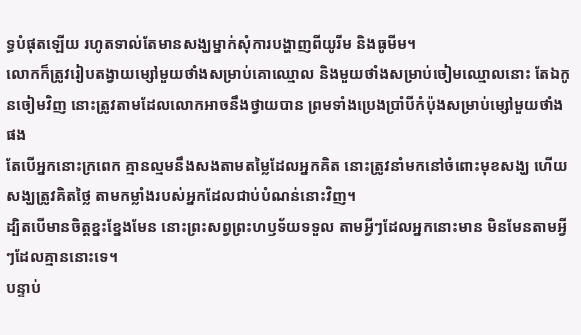ទ្ធបំផុតឡើយ រហូតទាល់តែមានសង្ឃម្នាក់សុំការបង្ហាញពីយូរីម និងធូមីម។
លោកក៏ត្រូវរៀបតង្វាយម្សៅមួយថាំងសម្រាប់គោឈ្មោល និងមួយថាំងសម្រាប់ចៀមឈ្មោលនោះ តែឯកូនចៀមវិញ នោះត្រូវតាមដែលលោកអាចនឹងថ្វាយបាន ព្រមទាំងប្រេងប្រាំបីកំប៉ុងសម្រាប់ម្សៅមួយថាំងផង
តែបើអ្នកនោះក្រពេក គ្មានល្មមនឹងសងតាមតម្លៃដែលអ្នកគិត នោះត្រូវនាំមកនៅចំពោះមុខសង្ឃ ហើយសង្ឃត្រូវគិតថ្លៃ តាមកម្លាំងរបស់អ្នកដែលជាប់បំណន់នោះវិញ។
ដ្បិតបើមានចិត្តខ្នះខ្នែងមែន នោះព្រះសព្វព្រះហឫទ័យទទួល តាមអ្វីៗដែលអ្នកនោះមាន មិនមែនតាមអ្វីៗដែលគ្មាននោះទេ។
បន្ទាប់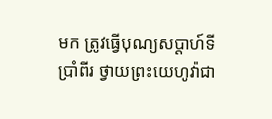មក ត្រូវធ្វើបុណ្យសប្ដាហ៍ទីប្រាំពីរ ថ្វាយព្រះយេហូវ៉ាជា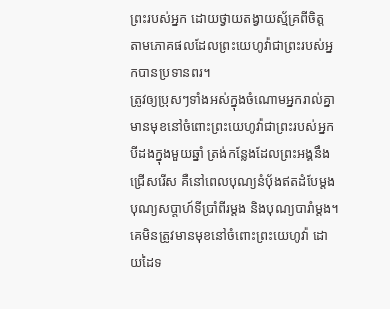ព្រះរបស់អ្នក ដោយថ្វាយតង្វាយស្ម័គ្រពីចិត្ត តាមភោគផលដែលព្រះយេហូវ៉ាជាព្រះរបស់អ្នកបានប្រទានពរ។
ត្រូវឲ្យប្រុសៗទាំងអស់ក្នុងចំណោមអ្នករាល់គ្នា មានមុខនៅចំពោះព្រះយេហូវ៉ាជាព្រះរបស់អ្នក បីដងក្នុងមួយឆ្នាំ ត្រង់កន្លែងដែលព្រះអង្គនឹងជ្រើសរើស គឺនៅពេលបុណ្យនំបុ័ងឥតដំបែម្តង បុណ្យសប្ដាហ៍ទីប្រាំពីរម្តង និងបុណ្យបារាំម្តង។ គេមិនត្រូវមានមុខនៅចំពោះព្រះយេហូវ៉ា ដោយដៃទ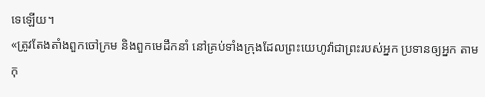ទេឡើយ។
«ត្រូវតែងតាំងពួកចៅក្រម និងពួកមេដឹកនាំ នៅគ្រប់ទាំងក្រុងដែលព្រះយេហូវ៉ាជាព្រះរបស់អ្នក ប្រទានឲ្យអ្នក តាមកុ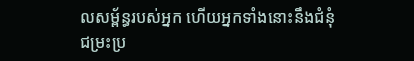លសម្ព័ន្ធរបស់អ្នក ហើយអ្នកទាំងនោះនឹងជំនុំជម្រះប្រ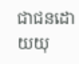ជាជនដោយយុ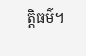ត្តិធម៌។